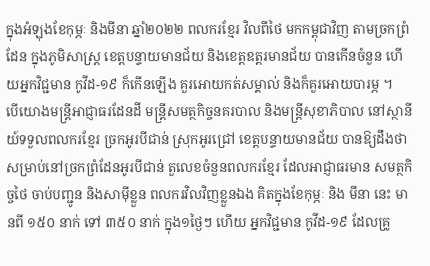ក្នុងអំឡុងខែកុម្ភៈ និងមីនា ឆ្នាំ២០២២ ពលករខ្មែរ វិលពីថៃ មកកម្ពុជាវិញ តាមច្រកព្រំដែន ក្នុងភូមិសាស្ត្រ ខេត្តបន្ទាយមានជ័យ និងខេត្តឧត្តរមានជ័យ បានកើនចំនួន ហើយអ្នកវិជ្ជមាន កូវីដ-១៩ ក៏កើនឡើង គួរអោយកត់សម្គាល់ និងក៏គួរអោយបារម្ភ ។
បើយោងមន្ត្រីអាជ្ញាធរដែនដី មន្ត្រីសមត្ថកិច្ចនគរបាល និងមន្ត្រីសុខាភិបាល នៅស្ថានីយ៍ទទួលពលករខ្មែរ ច្រកអូរបីជាន់ ស្រុកអូរជ្រៅ ខេត្តបន្ទាយមានជ័យ បានឱ្យដឹងថា សម្រាប់នៅច្រកព្រំដែនអូរបីជាន់ តួលេខចំនួនពលករខ្មែរ ដែលអាជ្ញាធរមាន សមត្ថកិច្ចថៃ ចាប់បញ្ជូន និងសាម៉ីខ្លួន ពលករវិលវិញខ្លួនឯង គិតក្នុងខែកុម្ភៈ និង មីនា នេះ មានពី ១៥០ នាក់ ទៅ ៣៥០ នាក់ ក្នុង១ថ្ងៃៗ ហើយ អ្នកវិជ្ជមាន កូវីដ-១៩ ដែលគ្រូ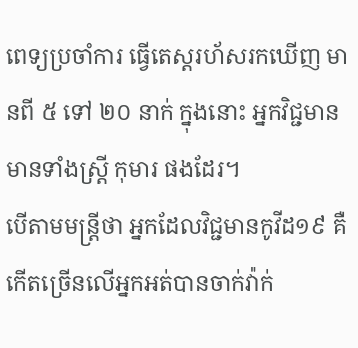ពេទ្យប្រចាំការ ធ្វើតេស្តរហ័សរកឃើញ មានពី ៥ ទៅ ២០ នាក់ ក្នុងនោះ អ្នកវិជ្ជមាន មានទាំងស្ត្រី កុមារ ផងដែរ។
បើតាមមន្រ្តីថា អ្នកដែលវិជ្ជមានកូវីដ១៩ គឺកើតច្រើនលើអ្នកអត់បានចាក់វ៉ាក់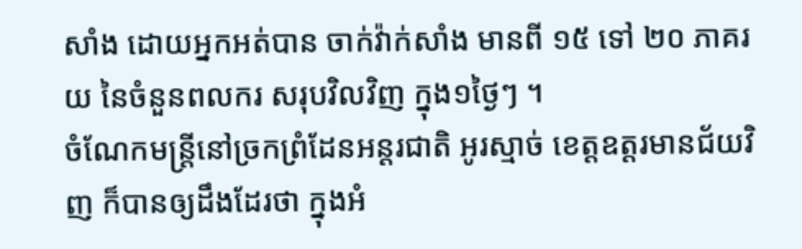សាំង ដោយអ្នកអត់បាន ចាក់វ៉ាក់សាំង មានពី ១៥ ទៅ ២០ ភាគរយ នៃចំនួនពលករ សរុបវិលវិញ ក្នុង១ថ្ងៃៗ ។
ចំណែកមន្ត្រីនៅច្រកព្រំដែនអន្តរជាតិ អូរស្មាច់ ខេត្តឧត្តរមានជ័យវិញ ក៏បានឲ្យដឹងដែរថា ក្នុងអំ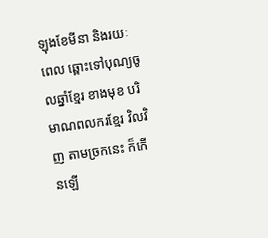ឡុងខែមីនា និងរយៈពេល ឆ្ពោះទៅបុណ្យចូលឆ្នាំខ្មែរ ខាងមុខ បរិមាណពលករខ្មែរ វិលវិញ តាមច្រកនេះ ក៏កើនឡើ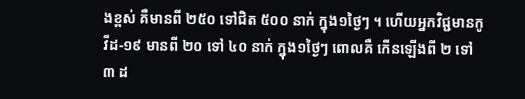ងខ្ពស់ គឺមានពី ២៥០ ទៅជិត ៥០០ នាក់ ក្នុង១ថ្ងៃៗ ។ ហើយអ្នកវិជ្ជមានកូវីដ-១៩ មានពី ២០ ទៅ ៤០ នាក់ ក្នុង១ថ្ងៃៗ ពោលគឺ កើនឡើងពី ២ ទៅ ៣ ដ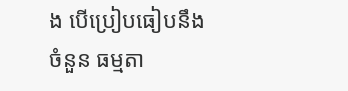ង បើប្រៀបធៀបនឹងចំនួន ធម្មតា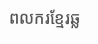ពលករខ្មែរឆ្ល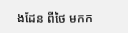ងដែន ពីថៃ មកក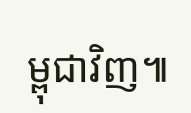ម្ពុជាវិញ៕